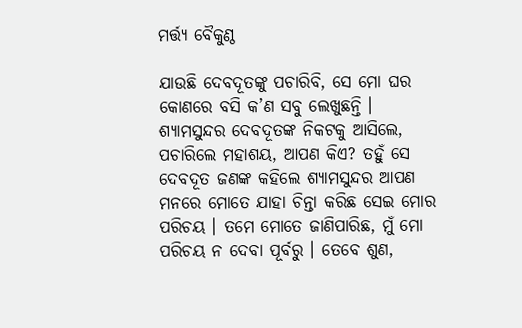ମର୍ତ୍ତ୍ୟ ବୈକୁଣ୍ଠ

ଯାଉଛି ଦେବଦୂତଙ୍କୁ ପଚାରିବି, ସେ ମୋ ଘର କୋଣରେ ବସି କ’ଣ ସବୁ ଲେଖୁଛନ୍ତି । ଶ୍ୟାମସୁନ୍ଦର ଦେବଦୂତଙ୍କ ନିକଟକୁ ଆସିଲେ, ପଚାରିଲେ ମହାଶୟ, ଆପଣ କିଏ? ତହୁଁ ସେ ଦେବଦୂତ ଜଣଙ୍କ କହିଲେ ଶ୍ୟାମସୁନ୍ଦର ଆପଣ ମନରେ ମୋତେ ଯାହା ଚିନ୍ତା କରିଛ ସେଇ ମୋର ପରିଚୟ । ତମେ ମୋତେ ଜାଣିପାରିଛ, ମୁଁ ମୋ ପରିଚୟ ନ ଦେବା ପୂର୍ବରୁ । ତେବେ ଶୁଣ,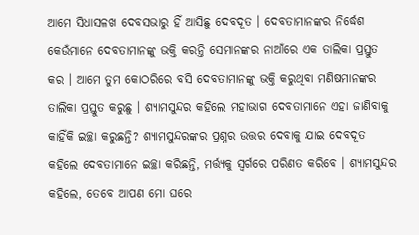ଆମେ ସିଧାସଳଖ ଦେବସଭାରୁ ହିଁ ଆସିଛୁ ଦେବଦୂତ । ଦେବତାମାନଙ୍କର ନିର୍ଦ୍ଧେଶ କେଉଁମାନେ ଦେବତାମାନଙ୍କୁ ଭକ୍ତି କରନ୍ତି ସେମାନଙ୍କର ନାଆଁରେ ଏକ ତାଲିକା ପ୍ରସ୍ତୁତ କର । ଆମେ ତୁମ କୋଠରିରେ ବସି ଦେବତାମାନଙ୍କୁ ଭକ୍ତି କରୁଥିବା ମଣିଷମାନଙ୍କର ତାଲିକା ପ୍ରସ୍ତୁତ କରୁଛୁ । ଶ୍ୟାମସୁନ୍ଦର କହିଲେ ମହାଭାଗ ଦେବତାମାନେ ଏହା ଜାଣିବାକୁ କାହିଁକି ଇଚ୍ଛା କରୁଛନ୍ତି? ଶ୍ୟାମସୁନ୍ଦରଙ୍କର ପ୍ରଶ୍ନର ଉତ୍ତର ଦେବାକୁ ଯାଇ ଦେବଦୂତ କହିଲେ ଦେବତାମାନେ ଇଚ୍ଛା କରିଛନ୍ତି, ମର୍ତ୍ତ୍ୟକୁ ସ୍ୱର୍ଗରେ ପରିଣତ କରିବେ । ଶ୍ୟାମସୁନ୍ଦର କହିଲେ, ତେବେ ଆପଣ ମୋ ଘରେ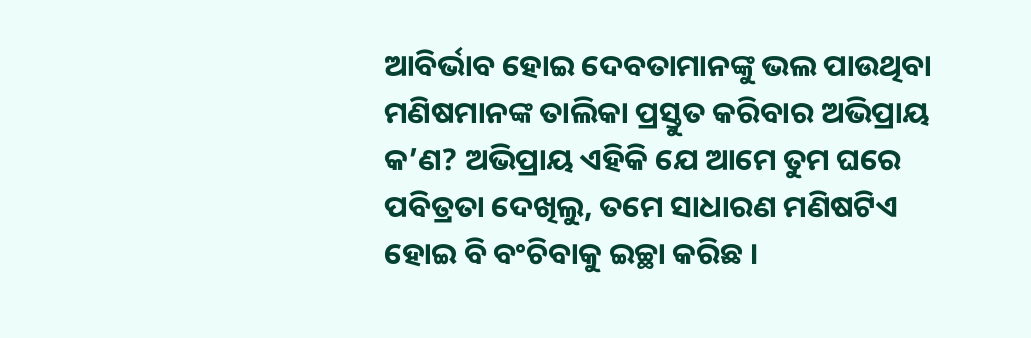ଆବିର୍ଭାବ ହୋଇ ଦେବତାମାନଙ୍କୁ ଭଲ ପାଉଥିବା ମଣିଷମାନଙ୍କ ତାଲିକା ପ୍ରସ୍ତୁତ କରିବାର ଅଭିପ୍ରାୟ କ’ଣ? ଅଭିପ୍ରାୟ ଏହିକି ଯେ ଆମେ ତୁମ ଘରେ ପବିତ୍ରତା ଦେଖିଲୁ, ତମେ ସାଧାରଣ ମଣିଷଟିଏ ହୋଇ ବି ବଂଚିବାକୁ ଇଚ୍ଛା କରିଛ ।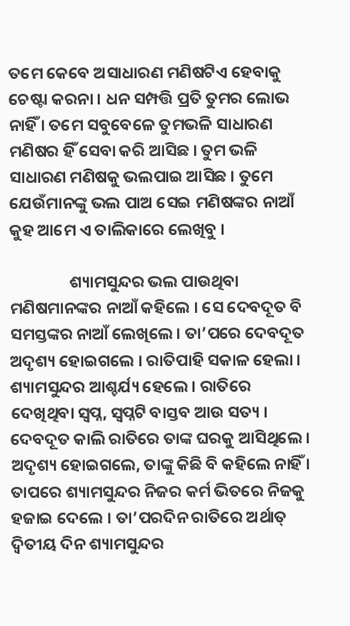ତମେ କେବେ ଅସାଧାରଣ ମଣିଷଟିଏ ହେବାକୁ ଚେଷ୍ଟା କରନା । ଧନ ସମ୍ପତ୍ତି ପ୍ରତି ତୁମର ଲୋଭ ନାହିଁ । ତମେ ସବୁବେଳେ ତୁମଭଳି ସାଧାରଣ ମଣିଷର ହିଁ ସେବା କରି ଆସିଛ । ତୁମ ଭଳି ସାଧାରଣ ମଣିଷକୁ ଭଲପାଇ ଆସିଛ । ତୁମେ ଯେଉଁମାନଙ୍କୁ ଭଲ ପାଅ ସେଇ ମଣିଷଙ୍କର ନାଆଁ କୁହ ଆମେ ଏ ତାଲିକାରେ ଲେଖିବୁ ।

                ଶ୍ୟାମସୁନ୍ଦର ଭଲ ପାଉଥିବା ମଣିଷମାନଙ୍କର ନାଆଁ କହିଲେ । ସେ ଦେବଦୂତ ବି ସମସ୍ତଙ୍କର ନାଆଁ ଲେଖିଲେ । ତା’ପରେ ଦେବଦୂତ ଅଦୃଶ୍ୟ ହୋଇଗଲେ । ରାତିପାହି ସକାଳ ହେଲା । ଶ୍ୟାମସୁନ୍ଦର ଆଶ୍ଚର୍ଯ୍ୟ ହେଲେ । ରାତିରେ ଦେଖିଥିବା ସ୍ୱପ୍ନ, ସ୍ୱପ୍ନଟି ବାସ୍ତବ ଆଉ ସତ୍ୟ । ଦେବଦୂତ କାଲି ରାତିରେ ତାଙ୍କ ଘରକୁ ଆସିଥିଲେ । ଅଦୃଶ୍ୟ ହୋଇଗଲେ, ତାଙ୍କୁ କିଛି ବି କହିଲେ ନାହିଁ । ତାପରେ ଶ୍ୟାମସୁନ୍ଦର ନିଜର କର୍ମ ଭିତରେ ନିଜକୁ ହଜାଇ ଦେଲେ । ତା’ପରଦିନ ରାତିରେ ଅର୍ଥାତ୍ ଦ୍ୱିତୀୟ ଦିନ ଶ୍ୟାମସୁନ୍ଦର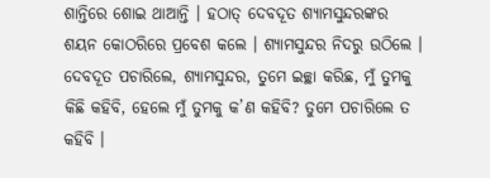ଶାନ୍ତିରେ ଶୋଇ ଥାଆନ୍ତି । ହଠାତ୍ ଦେବଦୂତ ଶ୍ୟାମସୁନ୍ଦରଙ୍କର ଶୟନ କୋଠରିରେ ପ୍ରବେଶ କଲେ । ଶ୍ୟାମସୁନ୍ଦର ନିଦରୁ ଉଠିଲେ । ଦେବଦୂତ ପଚାରିଲେ, ଶ୍ୟାମସୁନ୍ଦର, ତୁମେ ଇଚ୍ଛା କରିଛ, ମୁଁ ତୁମକୁ କିଛି କହିବି, ହେଲେ ମୁଁ ତୁମକୁ କ’ଣ କହିବି? ତୁମେ ପଚାରିଲେ ତ କହିବି ।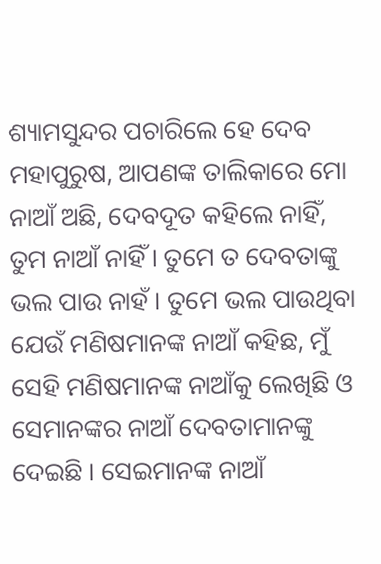ଶ୍ୟାମସୁନ୍ଦର ପଚାରିଲେ ହେ ଦେବ ମହାପୁରୁଷ, ଆପଣଙ୍କ ତାଲିକାରେ ମୋ ନାଆଁ ଅଛି, ଦେବଦୂତ କହିଲେ ନାହିଁ, ତୁମ ନାଆଁ ନାହିଁ । ତୁମେ ତ ଦେବତାଙ୍କୁ ଭଲ ପାଉ ନାହଁ । ତୁମେ ଭଲ ପାଉଥିବା ଯେଉଁ ମଣିଷମାନଙ୍କ ନାଆଁ କହିଛ, ମୁଁ ସେହି ମଣିଷମାନଙ୍କ ନାଆଁକୁ ଲେଖିଛି ଓ ସେମାନଙ୍କର ନାଆଁ ଦେବତାମାନଙ୍କୁ ଦେଇଛି । ସେଇମାନଙ୍କ ନାଆଁ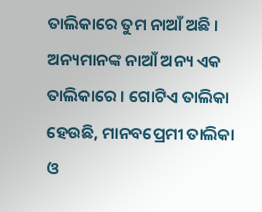ତାଲିକାରେ ତୁମ ନାଆଁ ଅଛି । ଅନ୍ୟମାନଙ୍କ ନାଆଁ ଅନ୍ୟ ଏକ ତାଲିକାରେ । ଗୋଟିଏ ତାଲିକା ହେଉଛି, ମାନବପ୍ରେମୀ ତାଲିକା ଓ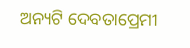ଅନ୍ୟଟି ଦେବତାପ୍ରେମୀ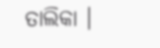ତାଲିକା ।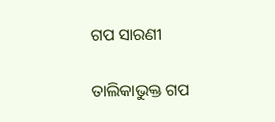ଗପ ସାରଣୀ

ତାଲିକାଭୁକ୍ତ ଗପ